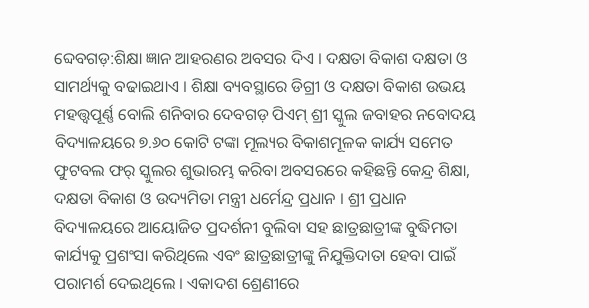ବ୍ଦେବଗଡ଼:ଶିକ୍ଷା ଜ୍ଞାନ ଆହରଣର ଅବସର ଦିଏ । ଦକ୍ଷତା ବିକାଶ ଦକ୍ଷତା ଓ ସାମର୍ଥ୍ୟକୁ ବଢାଇଥାଏ । ଶିକ୍ଷା ବ୍ୟବସ୍ଥାରେ ଡିଗ୍ରୀ ଓ ଦକ୍ଷତା ବିକାଶ ଉଭୟ ମହତ୍ତ୍ଵପୂର୍ଣ୍ଣ ବୋଲି ଶନିବାର ଦେବଗଡ଼ ପିଏମ୍ ଶ୍ରୀ ସ୍କୁଲ ଜବାହର ନବୋଦୟ ବିଦ୍ୟାଳୟରେ ୭.୬୦ କୋଟି ଟଙ୍କା ମୂଲ୍ୟର ବିକାଶମୂଳକ କାର୍ଯ୍ୟ ସମେତ ଫୁଟବଲ ଫର୍ ସ୍କୁଲର ଶୁଭାରମ୍ଭ କରିବା ଅବସରରେ କହିଛନ୍ତି କେନ୍ଦ୍ର ଶିକ୍ଷା, ଦକ୍ଷତା ବିକାଶ ଓ ଉଦ୍ୟମିତା ମନ୍ତ୍ରୀ ଧର୍ମେନ୍ଦ୍ର ପ୍ରଧାନ । ଶ୍ରୀ ପ୍ରଧାନ ବିଦ୍ୟାଳୟରେ ଆୟୋଜିତ ପ୍ରଦର୍ଶନୀ ବୁଲିବା ସହ ଛାତ୍ରଛାତ୍ରୀଙ୍କ ବୁଦ୍ଧିମତା କାର୍ଯ୍ୟକୁ ପ୍ରଶଂସା କରିଥିଲେ ଏବଂ ଛାତ୍ରଛାତ୍ରୀଙ୍କୁ ନିଯୁକ୍ତିଦାତା ହେବା ପାଇଁ ପରାମର୍ଶ ଦେଇଥିଲେ । ଏକାଦଶ ଶ୍ରେଣୀରେ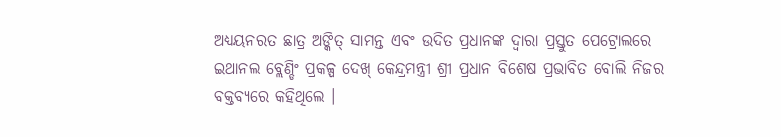ଅଧ୍ୟୟନରତ ଛାତ୍ର ଅଙ୍କିତ୍ ସାମନ୍ତ ଏବଂ ଉଦିତ ପ୍ରଧାନଙ୍କ ଦ୍ବାରା ପ୍ରସ୍ତୁତ ପେଟ୍ରୋଲରେ ଇଥାନଲ ବ୍ଲେଣ୍ଡିଂ ପ୍ରକଳ୍ପ ଦେଖ୍ କେନ୍ଦ୍ରମନ୍ତ୍ରୀ ଶ୍ରୀ ପ୍ରଧାନ ବିଶେଷ ପ୍ରଭାବିତ ବୋଲି ନିଜର ବକ୍ତବ୍ୟରେ କହିଥିଲେ ।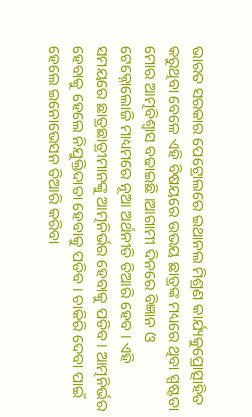ଭାରତ ସରକାର ପେଟ୍ରୋଲରେ ଇଥାନଲ ମିଶ୍ରଣ କାର୍ଯ୍ୟକୁପ୍ରୋତ୍ସାହିତ କରୁଥିବା ବେଳେ ଏହି ବିଷୟରେ ଉଭୟ ଛାତ୍ରଙ୍କ ମଧ୍ୟରେ ଥିବା ସ୍ପଷ୍ଟତା ମୋର ଆତ୍ମବିଶ୍ବାସ ବଢାଇଛି ।ଆଗାମୀ ଦିନରେ ବିଜ୍ଞାନ ଓ ଟେକ୍ନୋଲୋଜି ମାଧ୍ୟମରେ ନୂଆ ଅର୍ଥନୀତି ତିଆରି ହେବ । ଏହି ସମୟରେ ଛାତ୍ରଛାତ୍ରୀମାନଙ୍କୁ ଆତ୍ମନିର୍ଭର ହେବାକୁ ପଡିବ । ଆତ୍ମନିର୍ଭର ହେବାକୁ ହେଲେ ନିଯୁକ୍ତିଦାତା ହେବାକୁ ପଡିବ । ଚାକିରି ଦେବା ପାଇଁ ହେଲେ ଇନୋଭେସନ ତିଆରି କରିବା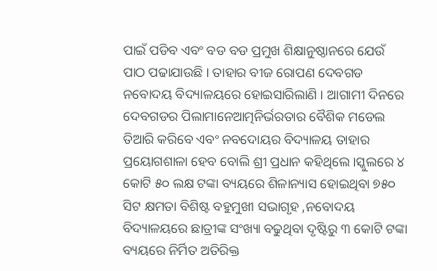ପାଇଁ ପଡିବ ଏବଂ ବଡ ବଡ ପ୍ରମୁଖ ଶିକ୍ଷାନୁଷ୍ଠାନରେ ଯେଉଁ ପାଠ ପଢାଯାଉଛି । ତାହାର ବୀଜ ରୋପଣ ଦେବଗଡ ନବୋଦୟ ବିଦ୍ୟାଳୟରେ ହୋଇସାରିଲାଣି । ଆଗାମୀ ଦିନରେ ଦେବଗଡର ପିଲାମାନେଆତ୍ମନିର୍ଭରତାର ବୈଶିକ ମଡେଲ ତିଆରି କରିବେ ଏବଂ ନବଦୋୟର ବିଦ୍ୟାଳୟ ତାହାର ପ୍ରୟୋଗଶାଳା ହେବ ବୋଲି ଶ୍ରୀ ପ୍ରଧାନ କହିଥିଲେ ।ସ୍କୁଲରେ ୪ କୋଟି ୫୦ ଲକ୍ଷ ଟଙ୍କା ବ୍ୟୟରେ ଶିଳାନ୍ୟାସ ହୋଇଥିବା ୭୫୦ ସିଟ କ୍ଷମତା ବିଶିଷ୍ଟ ବହୁମୁଖୀ ସଭାଗୃହ ,ନବୋଦୟ ବିଦ୍ୟାଳୟରେ ଛାତ୍ରୀଙ୍କ ସଂଖ୍ୟା ବଢୁଥିବା ଦୃଷ୍ଟିରୁ ୩ କୋଟି ଟଙ୍କା ବ୍ୟୟରେ ନିର୍ମିତ ଅତିରିକ୍ତ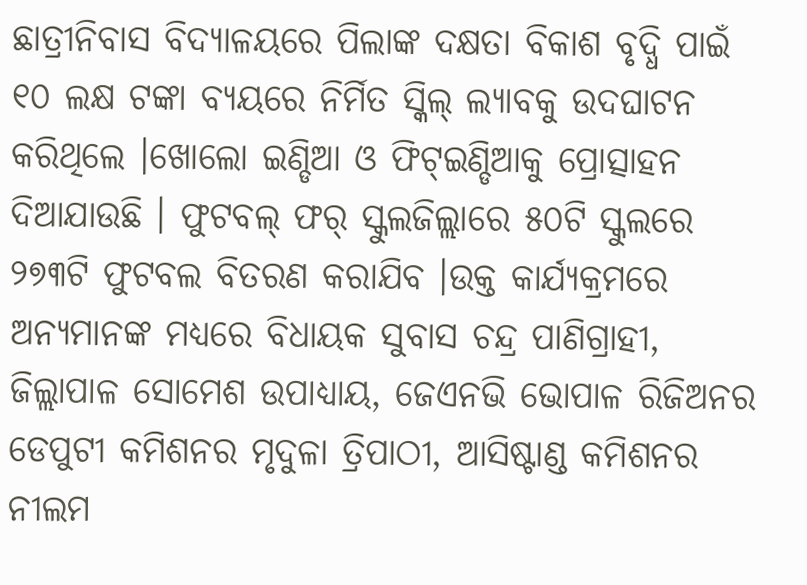ଛାତ୍ରୀନିବାସ ବିଦ୍ୟାଳୟରେ ପିଲାଙ୍କ ଦକ୍ଷତା ବିକାଶ ବୃଦ୍ଧି ପାଇଁ ୧୦ ଲକ୍ଷ ଟଙ୍କା ବ୍ୟୟରେ ନିର୍ମିତ ସ୍କିଲ୍ ଲ୍ୟାବକୁ ଉଦଘାଟନ କରିଥିଲେ ।ଖୋଲୋ ଇଣ୍ଡିଆ ଓ ଫିଟ୍ଇଣ୍ଡିଆକୁ ପ୍ରୋତ୍ସାହନ ଦିଆଯାଉଛି । ଫୁଟବଲ୍ ଫର୍ ସ୍କୁଲଜିଲ୍ଲାରେ ୫୦ଟି ସ୍କୁଲରେ ୨୭୩ଟି ଫୁଟବଲ ବିତରଣ କରାଯିବ ।ଉକ୍ତ କାର୍ଯ୍ୟକ୍ରମରେ ଅନ୍ୟମାନଙ୍କ ମଧ୍ୟରେ ବିଧାୟକ ସୁବାସ ଚନ୍ଦ୍ର ପାଣିଗ୍ରାହୀ, ଜିଲ୍ଲାପାଳ ସୋମେଶ ଉପାଧ୍ୟାୟ, ଜେଏନଭି ଭୋପାଳ ରିଜିଅନର ଡେପୁଟୀ କମିଶନର ମୃଦୁଳା ତ୍ରିପାଠୀ, ଆସିଷ୍ଟାଣ୍ଡ କମିଶନର ନୀଲମ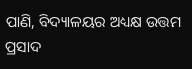ପାଣି, ବିଦ୍ୟାଳୟର ଅଧ୍ୟକ୍ଷ ଉତ୍ତମ ପ୍ରସାଦ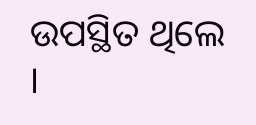ଉପସ୍ଥିତ ଥିଲେ ।